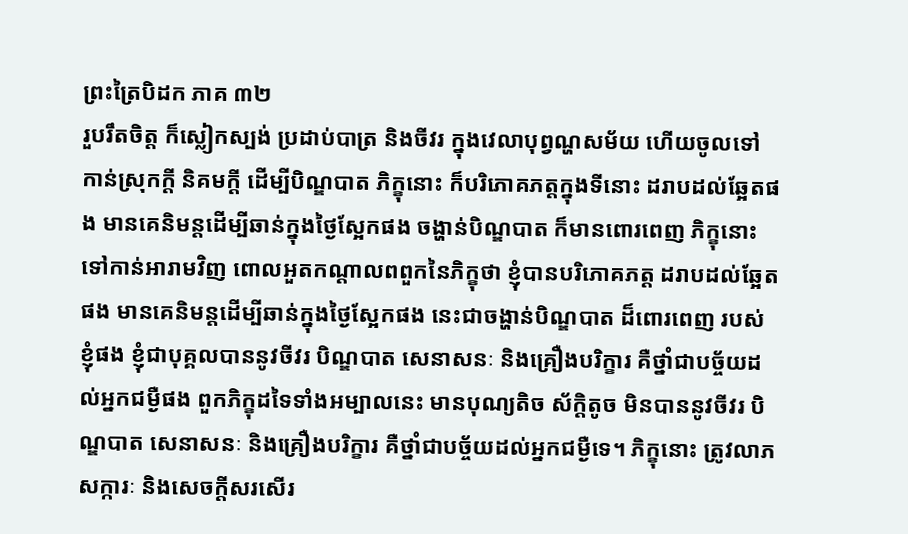ព្រះត្រៃបិដក ភាគ ៣២
រួបរឹតចិត្ត ក៏ស្លៀកស្បង់ ប្រដាប់បាត្រ និងចីវរ ក្នុងវេលាបុព្វណ្ហសម័យ ហើយចូលទៅកាន់ស្រុកក្តី និគមក្តី ដើម្បីបិណ្ឌបាត ភិក្ខុនោះ ក៏បរិភោគភត្តក្នុងទីនោះ ដរាបដល់ឆ្អែតផង មានគេនិមន្តដើម្បីឆាន់ក្នុងថ្ងៃស្អែកផង ចង្ហាន់បិណ្ឌបាត ក៏មានពោរពេញ ភិក្ខុនោះទៅកាន់អារាមវិញ ពោលអួតកណ្តាលពពួកនៃភិក្ខុថា ខ្ញុំបានបរិភោគភត្ត ដរាបដល់ឆ្អែតផង មានគេនិមន្តដើម្បីឆាន់ក្នុងថ្ងៃស្អែកផង នេះជាចង្ហាន់បិណ្ឌបាត ដ៏ពោរពេញ របស់ខ្ញុំផង ខ្ញុំជាបុគ្គលបាននូវចីវរ បិណ្ឌបាត សេនាសនៈ និងគ្រឿងបរិក្ខារ គឺថ្នាំជាបច្ច័យដល់អ្នកជម្ងឺផង ពួកភិក្ខុដទៃទាំងអម្បាលនេះ មានបុណ្យតិច ស័ក្តិតូច មិនបាននូវចីវរ បិណ្ឌបាត សេនាសនៈ និងគ្រឿងបរិក្ខារ គឺថ្នាំជាបច្ច័យដល់អ្នកជម្ងឺទេ។ ភិក្ខុនោះ ត្រូវលាភសក្ការៈ និងសេចក្តីសរសើរ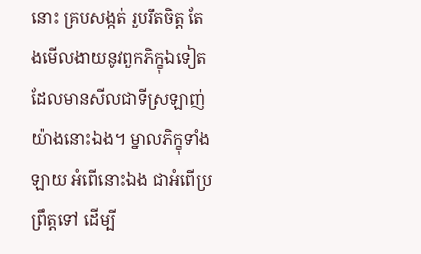នោះ គ្របសង្កត់ រួបរឹតចិត្ត តែងមើលងាយនូវពួកភិក្ខុឯទៀត ដែលមានសីលជាទីស្រឡាញ់ យ៉ាងនោះឯង។ ម្នាលភិក្ខុទាំងឡាយ អំពើនោះឯង ជាអំពើប្រព្រឹត្តទៅ ដើម្បី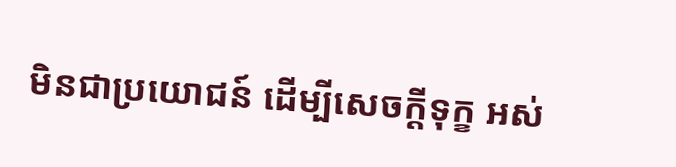មិនជាប្រយោជន៍ ដើម្បីសេចក្តីទុក្ខ អស់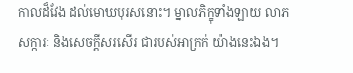កាលដ៏វែង ដល់មោឃបុរសនោះ។ ម្នាលភិក្ខុទាំងឡាយ លាភសក្ការៈ និងសេចក្តីសរសើរ ជារបស់អាក្រក់ យ៉ាងនេះឯង។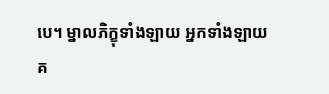បេ។ ម្នាលភិក្ខុទាំងឡាយ អ្នកទាំងឡាយ គ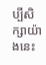ប្បីសិក្សាយ៉ាងនេះ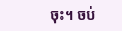ចុះ។ ចប់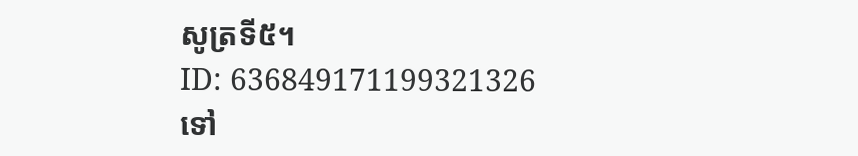សូត្រទី៥។
ID: 636849171199321326
ទៅ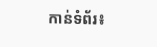កាន់ទំព័រ៖